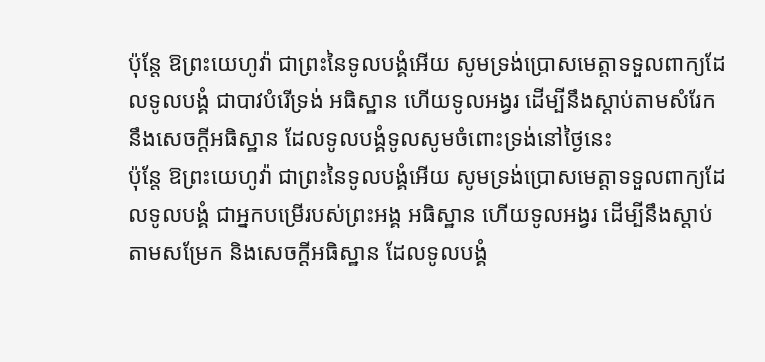ប៉ុន្តែ ឱព្រះយេហូវ៉ា ជាព្រះនៃទូលបង្គំអើយ សូមទ្រង់ប្រោសមេត្តាទទួលពាក្យដែលទូលបង្គំ ជាបាវបំរើទ្រង់ អធិស្ឋាន ហើយទូលអង្វរ ដើម្បីនឹងស្តាប់តាមសំរែក នឹងសេចក្ដីអធិស្ឋាន ដែលទូលបង្គំទូលសូមចំពោះទ្រង់នៅថ្ងៃនេះ
ប៉ុន្តែ ឱព្រះយេហូវ៉ា ជាព្រះនៃទូលបង្គំអើយ សូមទ្រង់ប្រោសមេត្តាទទួលពាក្យដែលទូលបង្គំ ជាអ្នកបម្រើរបស់ព្រះអង្គ អធិស្ឋាន ហើយទូលអង្វរ ដើម្បីនឹងស្តាប់តាមសម្រែក និងសេចក្ដីអធិស្ឋាន ដែលទូលបង្គំ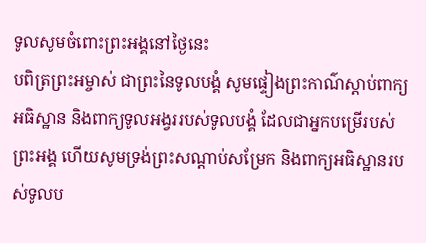ទូលសូមចំពោះព្រះអង្គនៅថ្ងៃនេះ
បពិត្រព្រះអម្ចាស់ ជាព្រះនៃទូលបង្គំ សូមផ្ទៀងព្រះកាណ៌ស្ដាប់ពាក្យអធិស្ឋាន និងពាក្យទូលអង្វររបស់ទូលបង្គំ ដែលជាអ្នកបម្រើរបស់ព្រះអង្គ ហើយសូមទ្រង់ព្រះសណ្ដាប់សម្រែក និងពាក្យអធិស្ឋានរបស់ទូលប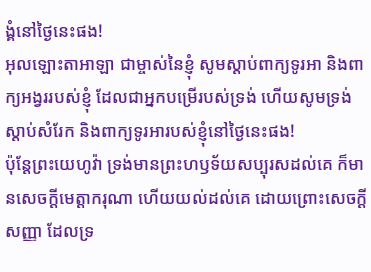ង្គំនៅថ្ងៃនេះផង!
អុលឡោះតាអាឡា ជាម្ចាស់នៃខ្ញុំ សូមស្តាប់ពាក្យទូរអា និងពាក្យអង្វររបស់ខ្ញុំ ដែលជាអ្នកបម្រើរបស់ទ្រង់ ហើយសូមទ្រង់ស្តាប់សំរែក និងពាក្យទូរអារបស់ខ្ញុំនៅថ្ងៃនេះផង!
ប៉ុន្តែព្រះយេហូវ៉ា ទ្រង់មានព្រះហឫទ័យសប្បុរសដល់គេ ក៏មានសេចក្ដីមេត្តាករុណា ហើយយល់ដល់គេ ដោយព្រោះសេចក្ដីសញ្ញា ដែលទ្រ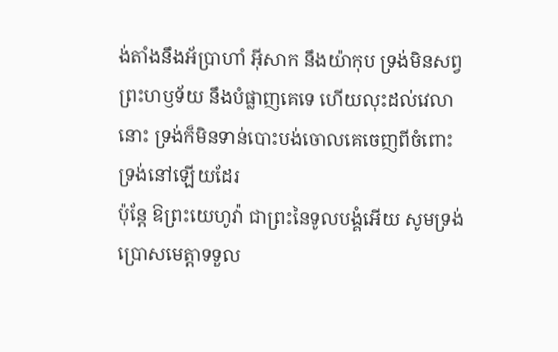ង់តាំងនឹងអ័ប្រាហាំ អ៊ីសាក នឹងយ៉ាកុប ទ្រង់មិនសព្វព្រះហឫទ័យ នឹងបំផ្លាញគេទេ ហើយលុះដល់វេលានោះ ទ្រង់ក៏មិនទាន់បោះបង់ចោលគេចេញពីចំពោះទ្រង់នៅឡើយដែរ
ប៉ុន្តែ ឱព្រះយេហូវ៉ា ជាព្រះនៃទូលបង្គំអើយ សូមទ្រង់ប្រោសមេត្តាទទួល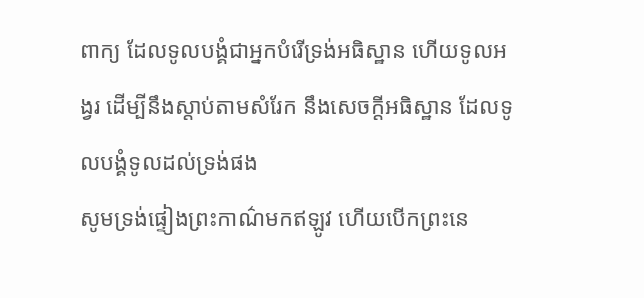ពាក្យ ដែលទូលបង្គំជាអ្នកបំរើទ្រង់អធិស្ឋាន ហើយទូលអង្វរ ដើម្បីនឹងស្តាប់តាមសំរែក នឹងសេចក្ដីអធិស្ឋាន ដែលទូលបង្គំទូលដល់ទ្រង់ផង
សូមទ្រង់ផ្ទៀងព្រះកាណ៌មកឥឡូវ ហើយបើកព្រះនេ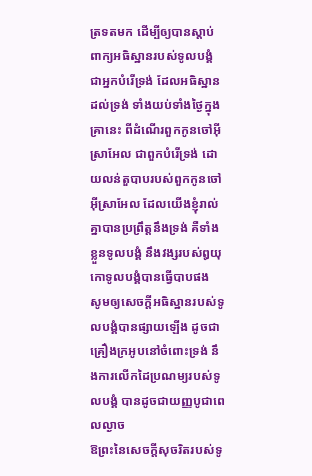ត្រទតមក ដើម្បីឲ្យបានស្តាប់ពាក្យអធិស្ឋានរបស់ទូលបង្គំ ជាអ្នកបំរើទ្រង់ ដែលអធិស្ឋានដល់ទ្រង់ ទាំងយប់ទាំងថ្ងៃក្នុងគ្រានេះ ពីដំណើរពួកកូនចៅអ៊ីស្រាអែល ជាពួកបំរើទ្រង់ ដោយលន់តួបាបរបស់ពួកកូនចៅអ៊ីស្រាអែល ដែលយើងខ្ញុំរាល់គ្នាបានប្រព្រឹត្តនឹងទ្រង់ គឺទាំងខ្លួនទូលបង្គំ នឹងវង្សរបស់ឰយុកោទូលបង្គំបានធ្វើបាបផង
សូមឲ្យសេចក្ដីអធិស្ឋានរបស់ទូលបង្គំបានផ្សាយឡើង ដូចជាគ្រឿងក្រអូបនៅចំពោះទ្រង់ នឹងការលើកដៃប្រណម្យរបស់ទូលបង្គំ បានដូចជាយញ្ញបូជាពេលល្ងាច
ឱព្រះនៃសេចក្ដីសុចរិតរបស់ទូ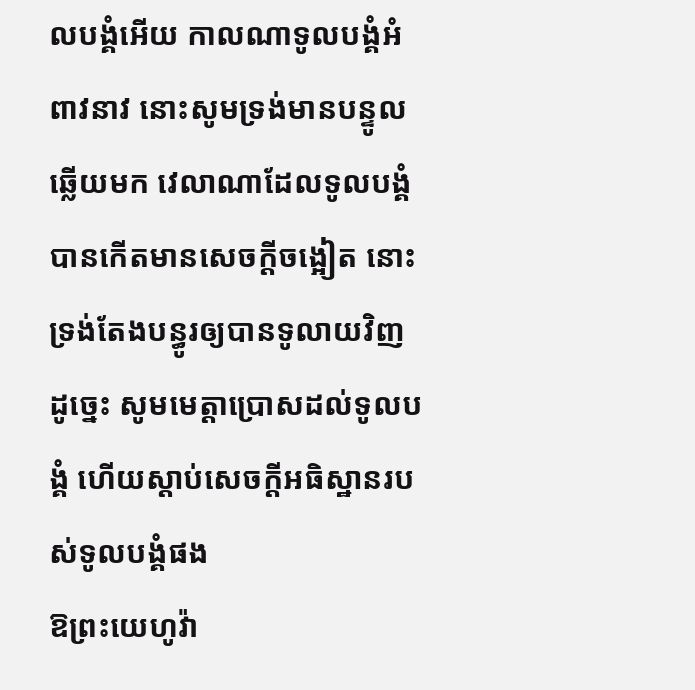លបង្គំអើយ កាលណាទូលបង្គំអំពាវនាវ នោះសូមទ្រង់មានបន្ទូលឆ្លើយមក វេលាណាដែលទូលបង្គំបានកើតមានសេចក្ដីចង្អៀត នោះទ្រង់តែងបន្ធូរឲ្យបានទូលាយវិញ ដូច្នេះ សូមមេត្តាប្រោសដល់ទូលបង្គំ ហើយស្តាប់សេចក្ដីអធិស្ឋានរបស់ទូលបង្គំផង
ឱព្រះយេហូវ៉ា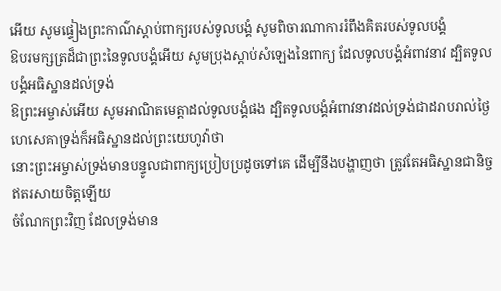អើយ សូមផ្ទៀងព្រះកាណ៌ស្តាប់ពាក្យរបស់ទូលបង្គំ សូមពិចារណាការរំពឹងគិតរបស់ទូលបង្គំ
ឱបរមក្សត្រដ៏ជាព្រះនៃទូលបង្គំអើយ សូមប្រុងស្តាប់សំឡេងនៃពាក្យ ដែលទូលបង្គំអំពាវនាវ ដ្បិតទូលបង្គំអធិស្ឋានដល់ទ្រង់
ឱព្រះអម្ចាស់អើយ សូមអាណិតមេត្តាដល់ទូលបង្គំផង ដ្បិតទូលបង្គំអំពាវនាវដល់ទ្រង់ជាដរាបរាល់ថ្ងៃ
ហេសេគាទ្រង់ក៏អធិស្ឋានដល់ព្រះយេហូវ៉ាថា
នោះព្រះអម្ចាស់ទ្រង់មានបន្ទូលជាពាក្យប្រៀបប្រដូចទៅគេ ដើម្បីនឹងបង្ហាញថា ត្រូវតែអធិស្ឋានជានិច្ច ឥតរសាយចិត្តឡើយ
ចំណែកព្រះវិញ ដែលទ្រង់មាន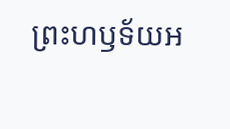ព្រះហឫទ័យអ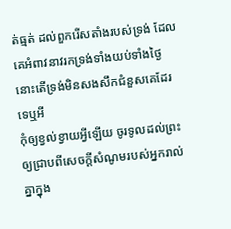ត់ធ្មត់ ដល់ពួករើសតាំងរបស់ទ្រង់ ដែលគេអំពាវនាវរកទ្រង់ទាំងយប់ទាំងថ្ងៃ នោះតើទ្រង់មិនសងសឹកជំនួសគេដែរទេឬអី
កុំឲ្យខ្វល់ខ្វាយអ្វីឡើយ ចូរទូលដល់ព្រះ ឲ្យជ្រាបពីសេចក្ដីសំណូមរបស់អ្នករាល់គ្នាក្នុង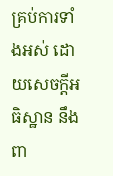គ្រប់ការទាំងអស់ ដោយសេចក្ដីអធិស្ឋាន នឹងពា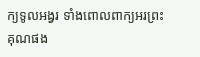ក្យទូលអង្វរ ទាំងពោលពាក្យអរព្រះគុណផង